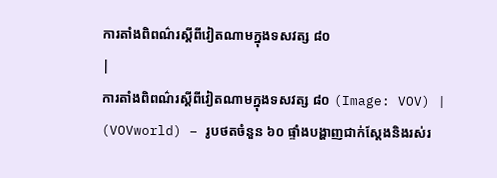ការតាំងពិពណ៌រស្តីពីវៀតណាមក្នុងទសវត្ស ៨០
|
ការតាំងពិពណ៌រស្តីពីវៀតណាមក្នុងទសវត្ស ៨០ (Image: VOV) |
(VOVworld) – រូបថតចំនួន ៦០ ផ្ទាំងបង្ហាញជាក់ស្តែងនិងរស់រ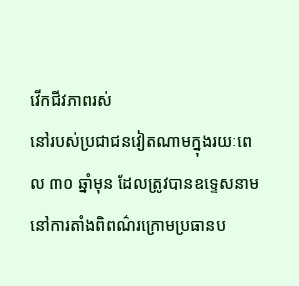វើកជីវភាពរស់
នៅរបស់ប្រជាជនវៀតណាមក្នុងរយៈពេល ៣០ ឆ្នាំមុន ដែលត្រូវបានឧទ្ទេសនាម
នៅការតាំងពិពណ៌រក្រោមប្រធានប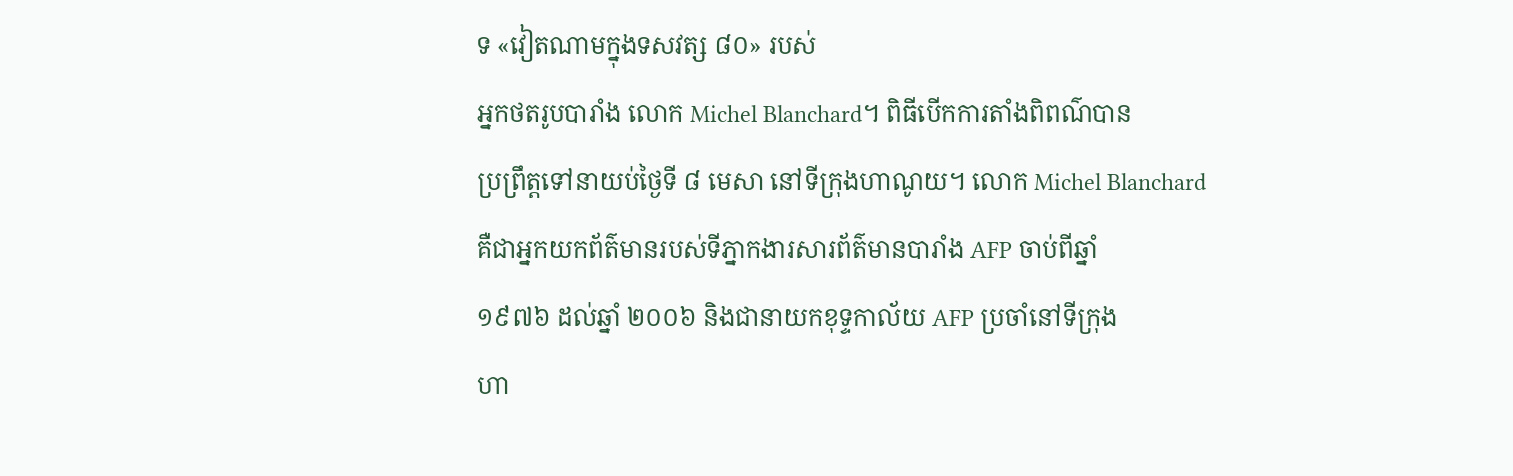ទ «វៀតណាមក្នុងទសវត្ស ៨០» របស់
អ្នកថតរូបបារាំង លោក Michel Blanchard។ ពិធីបើកការតាំងពិពណ៌បាន
ប្រព្រឹត្តទៅនាយប់ថ្ងៃទី ៨ មេសា នៅទីក្រុងហាណូយ។ លោក Michel Blanchard
គឺជាអ្នកយកព័ត៌មានរបស់ទីភ្នាកងារសារព័ត៌មានបារាំង AFP ចាប់ពីឆ្នាំ
១៩៧៦ ដល់ឆ្នាំ ២០០៦ និងជានាយកខុទ្ទកាល័យ AFP ប្រចាំនៅទីក្រុង
ហា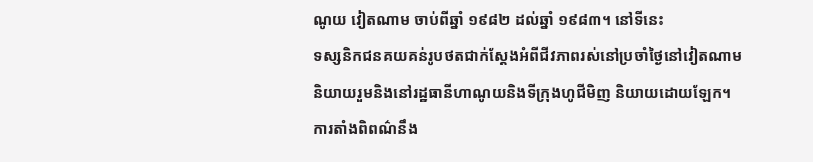ណូយ វៀតណាម ចាប់ពីឆ្នាំ ១៩៨២ ដល់ឆ្នាំ ១៩៨៣។ នៅទីនេះ
ទស្សនិកជនគយគន់រូបថតជាក់ស្តែងអំពីជីវភាពរស់នៅប្រចាំថ្ងៃនៅវៀតណាម
និយាយរួមនិងនៅរដ្ឋធានីហាណូយនិងទីក្រុងហូជីមិញ និយាយដោយឡែក។
ការតាំងពិពណ៌នឹង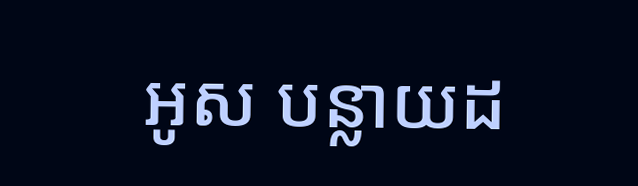អូស បន្លាយដ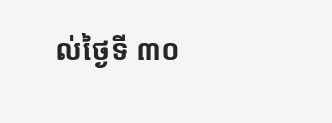ល់ថ្ងៃទី ៣០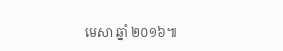មេសា ឆ្នាំ ២០១៦៕